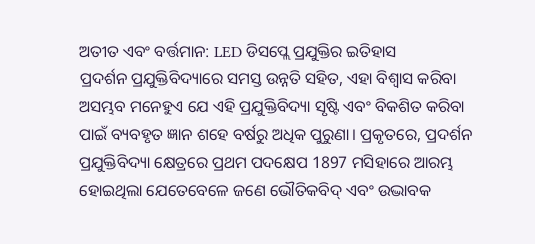ଅତୀତ ଏବଂ ବର୍ତ୍ତମାନ: LED ଡିସପ୍ଲେ ପ୍ରଯୁକ୍ତିର ଇତିହାସ
ପ୍ରଦର୍ଶନ ପ୍ରଯୁକ୍ତିବିଦ୍ୟାରେ ସମସ୍ତ ଉନ୍ନତି ସହିତ, ଏହା ବିଶ୍ୱାସ କରିବା ଅସମ୍ଭବ ମନେହୁଏ ଯେ ଏହି ପ୍ରଯୁକ୍ତିବିଦ୍ୟା ସୃଷ୍ଟି ଏବଂ ବିକଶିତ କରିବା ପାଇଁ ବ୍ୟବହୃତ ଜ୍ଞାନ ଶହେ ବର୍ଷରୁ ଅଧିକ ପୁରୁଣା। ପ୍ରକୃତରେ, ପ୍ରଦର୍ଶନ ପ୍ରଯୁକ୍ତିବିଦ୍ୟା କ୍ଷେତ୍ରରେ ପ୍ରଥମ ପଦକ୍ଷେପ 1897 ମସିହାରେ ଆରମ୍ଭ ହୋଇଥିଲା ଯେତେବେଳେ ଜଣେ ଭୌତିକବିଦ୍ ଏବଂ ଉଦ୍ଭାବକ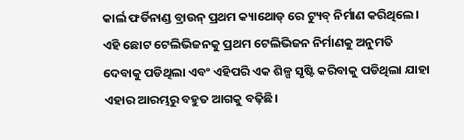କାର୍ଲ ଫର୍ଡିନାଣ୍ଡ ବ୍ରାଉନ୍ ପ୍ରଥମ କ୍ୟାଥୋଡ୍ ରେ ଟ୍ୟୁବ୍ ନିର୍ମାଣ କରିଥିଲେ। ଏହି ଛୋଟ ଟେଲିଭିଜନକୁ ପ୍ରଥମ ଟେଲିଭିଜନ ନିର୍ମାଣକୁ ଅନୁମତି ଦେବାକୁ ପଡିଥିଲା ଏବଂ ଏହିପରି ଏକ ଶିଳ୍ପ ସୃଷ୍ଟି କରିବାକୁ ପଡିଥିଲା ଯାହା ଏହାର ଆରମ୍ଭରୁ ବହୁତ ଆଗକୁ ବଢ଼ିଛି।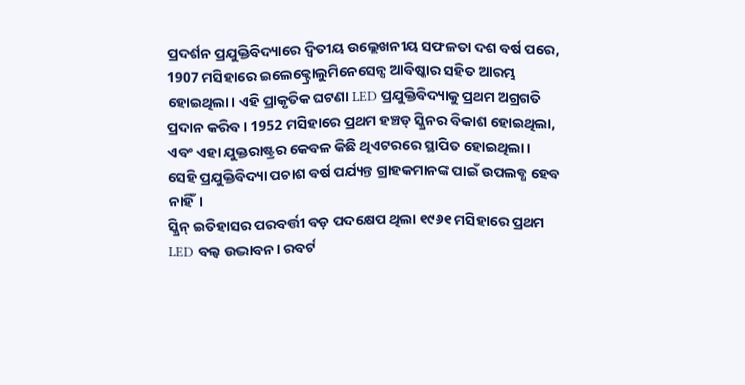ପ୍ରଦର୍ଶନ ପ୍ରଯୁକ୍ତିବିଦ୍ୟାରେ ଦ୍ୱିତୀୟ ଉଲ୍ଲେଖନୀୟ ସଫଳତା ଦଶ ବର୍ଷ ପରେ, 1907 ମସିହାରେ ଇଲେକ୍ଟ୍ରୋଲୁମିନେସେନ୍ସ ଆବିଷ୍କାର ସହିତ ଆରମ୍ଭ ହୋଇଥିଲା। ଏହି ପ୍ରାକୃତିକ ଘଟଣା LED ପ୍ରଯୁକ୍ତିବିଦ୍ୟାକୁ ପ୍ରଥମ ଅଗ୍ରଗତି ପ୍ରଦାନ କରିବ। 1952 ମସିହାରେ ପ୍ରଥମ ହଞ୍ଚଡ୍ ସ୍କ୍ରିନର ବିକାଶ ହୋଇଥିଲା, ଏବଂ ଏହା ଯୁକ୍ତରାଷ୍ଟ୍ରର କେବଳ କିଛି ଥିଏଟରରେ ସ୍ଥାପିତ ହୋଇଥିଲା। ସେହି ପ୍ରଯୁକ୍ତିବିଦ୍ୟା ପଚାଶ ବର୍ଷ ପର୍ଯ୍ୟନ୍ତ ଗ୍ରାହକମାନଙ୍କ ପାଇଁ ଉପଲବ୍ଧ ହେବ ନାହିଁ।
ସ୍କ୍ରିନ୍ ଇତିହାସର ପରବର୍ତ୍ତୀ ବଡ଼ ପଦକ୍ଷେପ ଥିଲା ୧୯୬୧ ମସିହାରେ ପ୍ରଥମ LED ବଲ୍ବ ଉଦ୍ଭାବନ। ରବର୍ଟ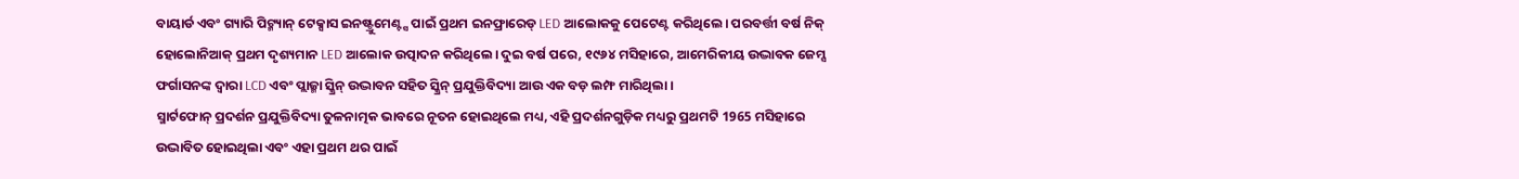ବାୟାର୍ଡ ଏବଂ ଗ୍ୟାରି ପିଟ୍ମ୍ୟାନ୍ ଟେକ୍ସାସ ଇନଷ୍ଟ୍ରୁମେଣ୍ଟ୍ସ ପାଇଁ ପ୍ରଥମ ଇନଫ୍ରାରେଡ୍ LED ଆଲୋକକୁ ପେଟେଣ୍ଟ କରିଥିଲେ। ପରବର୍ତ୍ତୀ ବର୍ଷ ନିକ୍ ହୋଲୋନିଆକ୍ ପ୍ରଥମ ଦୃଶ୍ୟମାନ LED ଆଲୋକ ଉତ୍ପାଦନ କରିଥିଲେ। ଦୁଇ ବର୍ଷ ପରେ, ୧୯୬୪ ମସିହାରେ, ଆମେରିକୀୟ ଉଦ୍ଭାବକ ଜେମ୍ସ ଫର୍ଗାସନଙ୍କ ଦ୍ୱାରା LCD ଏବଂ ପ୍ଲାଜ୍ମା ସ୍କ୍ରିନ୍ ଉଦ୍ଭାବନ ସହିତ ସ୍କ୍ରିନ୍ ପ୍ରଯୁକ୍ତିବିଦ୍ୟା ଆଉ ଏକ ବଡ଼ ଲମ୍ଫ ମାରିଥିଲା।
ସ୍ମାର୍ଟଫୋନ୍ ପ୍ରଦର୍ଶନ ପ୍ରଯୁକ୍ତିବିଦ୍ୟା ତୁଳନାତ୍ମକ ଭାବରେ ନୂତନ ହୋଇଥିଲେ ମଧ୍ୟ, ଏହି ପ୍ରଦର୍ଶନଗୁଡ଼ିକ ମଧ୍ୟରୁ ପ୍ରଥମଟି 1965 ମସିହାରେ ଉଦ୍ଭାବିତ ହୋଇଥିଲା ଏବଂ ଏହା ପ୍ରଥମ ଥର ପାଇଁ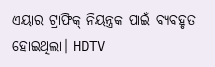ଏୟାର ଟ୍ରାଫିକ୍ ନିୟନ୍ତ୍ରକ ପାଇଁ ବ୍ୟବହୃତ ହୋଇଥିଲା। HDTV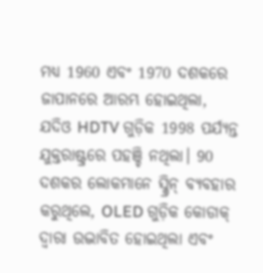ମଧ୍ୟ 1960 ଏବଂ 1970 ଦଶକରେ ଜାପାନରେ ଆରମ୍ଭ ହୋଇଥିଲା, ଯଦିଓ HDTV ଗୁଡ଼ିକ 1998 ପର୍ଯ୍ୟନ୍ତ ଯୁକ୍ତରାଷ୍ଟ୍ରରେ ପହଞ୍ଚି ନଥିଲା। 90 ଦଶକର ଲୋକମାନେ ସ୍କ୍ରିନ୍ ବ୍ୟବହାର କରୁଥିଲେ, OLED ଗୁଡ଼ିକ କୋଡାକ୍ ଦ୍ୱାରା ଉଦ୍ଭାବିତ ହୋଇଥିଲା ଏବଂ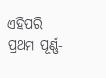ଏହିପରି ପ୍ରଥମ ପୂର୍ଣ୍ଣ-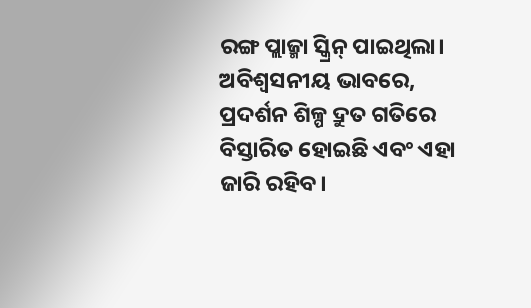ରଙ୍ଗ ପ୍ଲାଜ୍ମା ସ୍କ୍ରିନ୍ ପାଇଥିଲା।
ଅବିଶ୍ୱସନୀୟ ଭାବରେ, ପ୍ରଦର୍ଶନ ଶିଳ୍ପ ଦ୍ରୁତ ଗତିରେ ବିସ୍ତାରିତ ହୋଇଛି ଏବଂ ଏହା ଜାରି ରହିବ।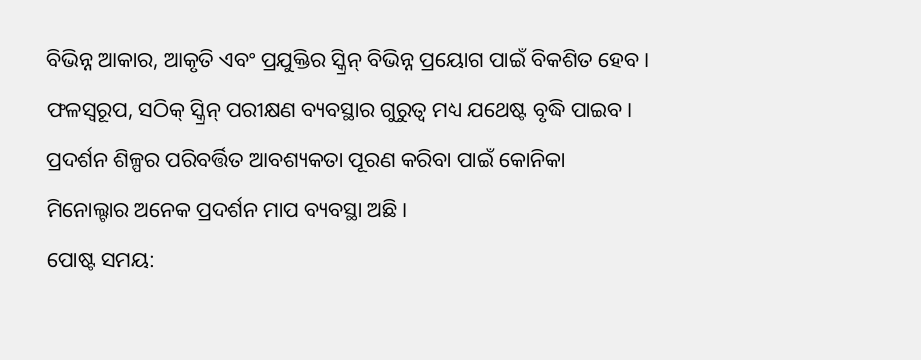ବିଭିନ୍ନ ଆକାର, ଆକୃତି ଏବଂ ପ୍ରଯୁକ୍ତିର ସ୍କ୍ରିନ୍ ବିଭିନ୍ନ ପ୍ରୟୋଗ ପାଇଁ ବିକଶିତ ହେବ। ଫଳସ୍ୱରୂପ, ସଠିକ୍ ସ୍କ୍ରିନ୍ ପରୀକ୍ଷଣ ବ୍ୟବସ୍ଥାର ଗୁରୁତ୍ୱ ମଧ୍ୟ ଯଥେଷ୍ଟ ବୃଦ୍ଧି ପାଇବ। ପ୍ରଦର୍ଶନ ଶିଳ୍ପର ପରିବର୍ତ୍ତିତ ଆବଶ୍ୟକତା ପୂରଣ କରିବା ପାଇଁ କୋନିକା ମିନୋଲ୍ଟାର ଅନେକ ପ୍ରଦର୍ଶନ ମାପ ବ୍ୟବସ୍ଥା ଅଛି।
ପୋଷ୍ଟ ସମୟ: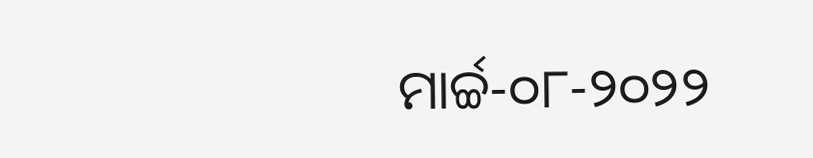ମାର୍ଚ୍ଚ-୦୮-୨୦୨୨